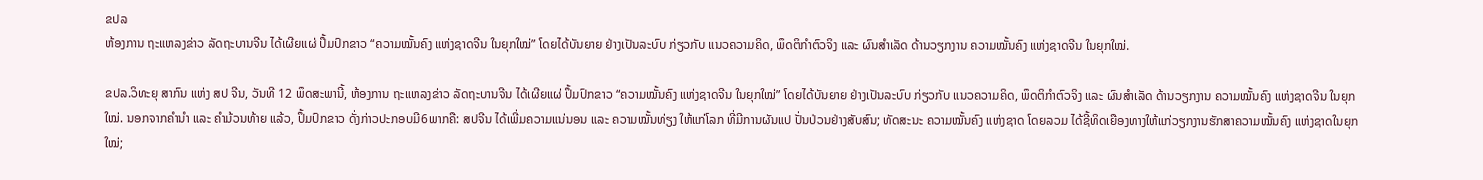ຂປລ
ຫ້ອງການ ຖະແຫລງຂ່າວ ລັດຖະບານຈີນ ໄດ້ເຜີຍແຜ່ ປຶ້ມປົກຂາວ “ຄວາມໝັ້ນຄົງ ແຫ່ງຊາດຈີນ ໃນຍຸກໃໝ່” ໂດຍໄດ້ບັນຍາຍ ຢ່າງເປັນລະບົບ ກ່ຽວກັບ ແນວຄວາມຄິດ, ພຶດຕິກຳຕົວຈິງ ແລະ ຜົນສຳເລັດ ດ້ານວຽກງານ ຄວາມໝັ້ນຄົງ ແຫ່ງຊາດຈີນ ໃນຍຸກໃໝ່.

ຂປລ.ວິທະຍຸ ສາກົນ ແຫ່ງ ສປ ຈີນ, ວັນທີ 12 ພຶດສະພານີ້, ຫ້ອງການ ຖະແຫລງຂ່າວ ລັດຖະບານຈີນ ໄດ້ເຜີຍແຜ່ ປຶ້ມປົກຂາວ “ຄວາມໝັ້ນຄົງ ແຫ່ງຊາດຈີນ ໃນຍຸກໃໝ່” ໂດຍໄດ້ບັນຍາຍ ຢ່າງເປັນລະບົບ ກ່ຽວກັບ ແນວຄວາມຄິດ, ພຶດຕິກຳຕົວຈິງ ແລະ ຜົນສຳເລັດ ດ້ານວຽກງານ ຄວາມໝັ້ນຄົງ ແຫ່ງຊາດຈີນ ໃນຍຸກໃໝ່. ນອກຈາກຄຳນຳ ແລະ ຄຳມ້ວນທ້າຍ ແລ້ວ, ປຶ້ມປົກຂາວ ດັ່ງກ່າວປະກອບມີ6ພາກຄື: ສປຈີນ ໄດ້ເພີ່ມຄວາມແນ່ນອນ ແລະ ຄວາມໝັ້ນທ່ຽງ ໃຫ້ແກ່ໂລກ ທີ່ມີການຜັນແປ ປັ່ນປ່ວນຢ່າງສັບສົນ; ທັດສະນະ ຄວາມໝັ້ນຄົງ ແຫ່ງຊາດ ໂດຍລວມ ໄດ້ຊີ້ທິດເຍືອງທາງໃຫ້ແກ່ວຽກງານຮັກສາຄວາມໝັ້ນຄົງ ແຫ່ງຊາດໃນຍຸກໃໝ່;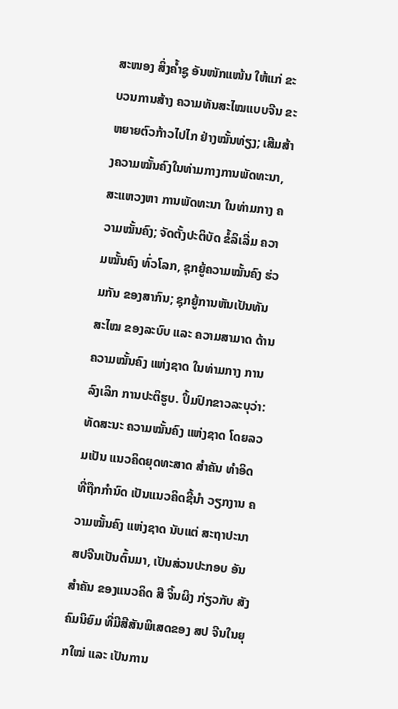ສະໜອງ ສິ່ງຄ້ຳຊູ ອັນໜັກແໜ້ນ ໃຫ້ແກ່ ຂະບວນການສ້າງ ຄວາມທັນສະໄໝແບບຈີນ ຂະຫຍາຍຕົວກ້າວໄປໄກ ຢ່າງໝັ້ນທ່ຽງ; ເສີມສ້າງຄວາມໝັ້ນຄົງໃນທ່າມກາງການພັດທະນາ, ສະແຫວງຫາ ການພັດທະນາ ໃນທ່າມກາງ ຄວາມໝັ້ນຄົງ; ຈັດຕັ້ງປະຕິບັດ ຂໍ້ລິເລີ່ມ ຄວາມໝັ້ນຄົງ ທົ່ວໂລກ, ຊຸກຍູ້ຄວາມໝັ້ນຄົງ ຮ່ວມກັນ ຂອງສາກົນ; ຊຸກຍູ້ການຫັນເປັນທັນສະໄໝ ຂອງລະບົບ ແລະ ຄວາມສາມາດ ດ້ານຄວາມໝັ້ນຄົງ ແຫ່ງຊາດ ໃນທ່າມກາງ ການລົງເລິກ ການປະຕິຮູບ. ປຶ້ມປົກຂາວລະບຸວ່າ: ທັດສະນະ ຄວາມໝັ້ນຄົງ ແຫ່ງຊາດ ໂດຍລວມເປັນ ແນວຄິດຍຸດທະສາດ ສຳຄັນ ທຳອິດ ທີ່ຖືກກຳນົດ ເປັນແນວຄິດຊີ້ນຳ ວຽກງານ ຄວາມໝັ້ນຄົງ ແຫ່ງຊາດ ນັບແຕ່ ສະຖາປະນາ ສປຈີນເປັນຕົ້ນມາ, ເປັນສ່ວນປະກອບ ອັນສຳຄັນ ຂອງແນວຄິດ ສີ ຈິ້ນຜິງ ກ່ຽວກັບ ສັງຄົມນິຍົມ ທີ່ມີສີສັນພິເສດຂອງ ສປ ຈີນໃນຍຸກໃໝ່ ແລະ ເປັນການ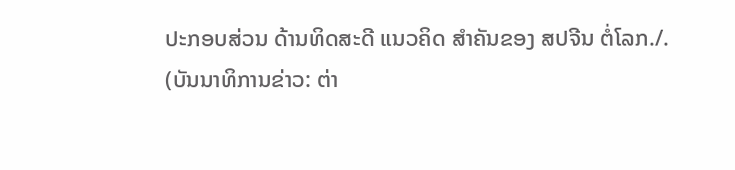ປະກອບສ່ວນ ດ້ານທິດສະດີ ແນວຄິດ ສຳຄັນຂອງ ສປຈີນ ຕໍ່ໂລກ./.
(ບັນນາທິການຂ່າວ: ຕ່າ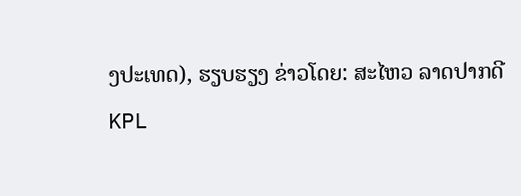ງປະເທດ), ຮຽບຮຽງ ຂ່າວໂດຍ: ສະໄຫວ ລາດປາກດີ
KPL